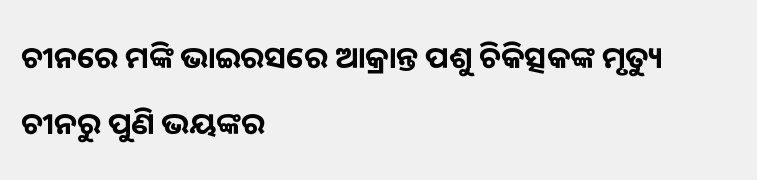ଚୀନରେ ମଙ୍କି ଭାଇରସରେ ଆକ୍ରାନ୍ତ ପଶୁ ଚିକିତ୍ସକଙ୍କ ମୃତ୍ୟୁ
ଚୀନରୁ ପୁଣି ଭୟଙ୍କର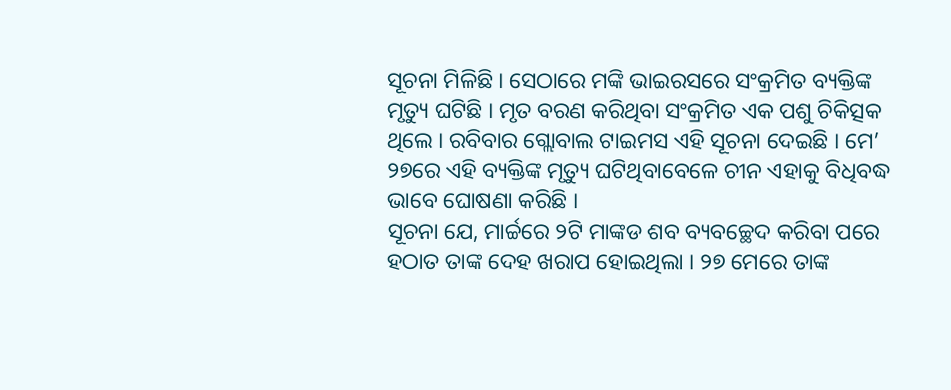ସୂଚନା ମିଳିଛି । ସେଠାରେ ମଙ୍କି ଭାଇରସରେ ସଂକ୍ରମିତ ବ୍ୟକ୍ତିଙ୍କ ମୃତ୍ୟୁ ଘଟିଛି । ମୃତ ବରଣ କରିଥିବା ସଂକ୍ରମିତ ଏକ ପଶୁ ଚିକିତ୍ସକ ଥିଲେ । ରବିବାର ଗ୍ଲୋବାଲ ଟାଇମସ ଏହି ସୂଚନା ଦେଇଛି । ମେ’ ୨୭ରେ ଏହି ବ୍ୟକ୍ତିଙ୍କ ମୃତ୍ୟୁ ଘଟିଥିବାବେଳେ ଚୀନ ଏହାକୁ ବିଧିବଦ୍ଧ ଭାବେ ଘୋଷଣା କରିଛି ।
ସୂଚନା ଯେ, ମାର୍ଚ୍ଚରେ ୨ଟି ମାଙ୍କଡ ଶବ ବ୍ୟବଚ୍ଛେଦ କରିବା ପରେ ହଠାତ ତାଙ୍କ ଦେହ ଖରାପ ହୋଇଥିଲା । ୨୭ ମେରେ ତାଙ୍କ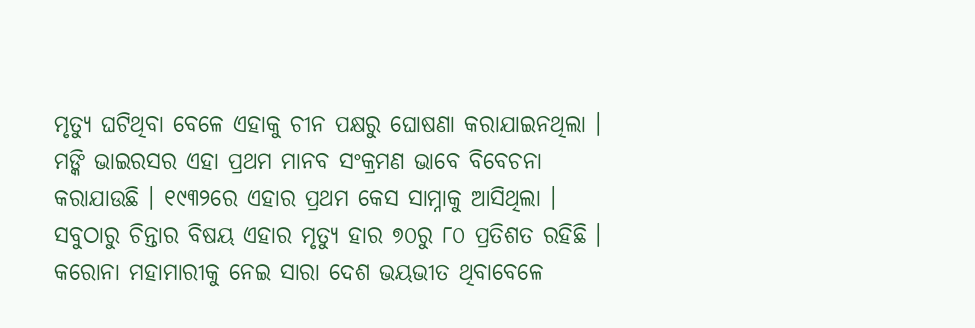ମୃତ୍ୟୁ ଘଟିଥିବା ବେଳେ ଏହାକୁ ଚୀନ ପକ୍ଷରୁ ଘୋଷଣା କରାଯାଇନଥିଲା । ମଙ୍କି ଭାଇରସର ଏହା ପ୍ରଥମ ମାନବ ସଂକ୍ରମଣ ଭାବେ ବିବେଚନା କରାଯାଉଛି । ୧୯୩୨ରେ ଏହାର ପ୍ରଥମ କେସ ସାମ୍ନାକୁ ଆସିଥିଲା । ସବୁଠାରୁ ଚିନ୍ତାର ବିଷୟ ଏହାର ମୃତ୍ୟୁ ହାର ୭୦ରୁ ୮୦ ପ୍ରତିଶତ ରହିଛି ।
କରୋନା ମହାମାରୀକୁ ନେଇ ସାରା ଦେଶ ଭୟଭୀତ ଥିବାବେଳେ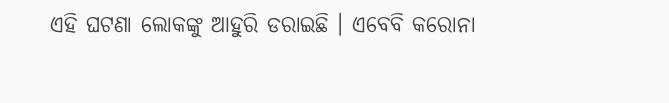ଏହି ଘଟଣା ଲୋକଙ୍କୁ ଆହୁରି ଡରାଇଛି । ଏବେବି କରୋନା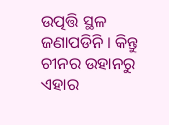ଉତ୍ପତ୍ତି ସ୍ଥଳ ଜଣାପଡିନି । କିନ୍ତୁ ଚୀନର ଉହାନରୁ ଏହାର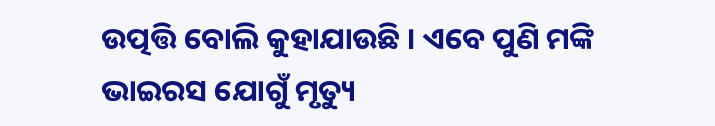ଉତ୍ପତ୍ତି ବୋଲି କୁହାଯାଉଛି । ଏବେ ପୁଣି ମଙ୍କି ଭାଇରସ ଯୋଗୁଁ ମୃତ୍ୟୁ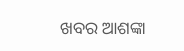ଖବର ଆଶଙ୍କା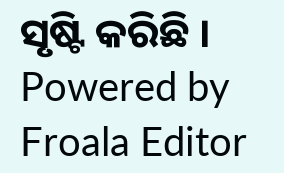ସୃଷ୍ଟି କରିଛି ।
Powered by Froala Editor